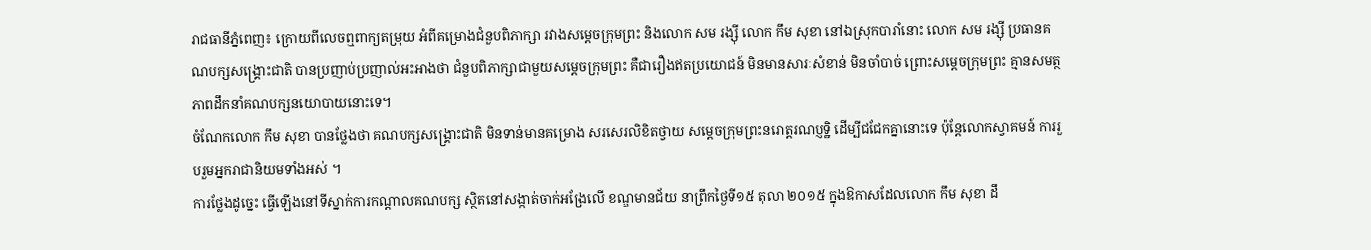រាជធានីភ្នំពេញ៖ ក្រោយពីលេចឮពាក្យតម្រុយ អំពីគម្រោងជំនួបពិភាក្សា រវាងសម្តេចក្រុមព្រះ និងលោក សម រង្ស៊ី លោក កឹម សុខា នៅឯស្រុកបារាំនោះ លោក សម រង្ស៊ី ប្រធានគណបក្សសង្រ្គោះជាតិ បានប្រញាប់ប្រញាល់អះអាងថា ជំនួបពិភាក្សាជាមួយសម្តេចក្រុមព្រះ គឺជារឿងឥតប្រយោជន៍ មិនមានសារៈសំខាន់ មិនចាំបាច់ ព្រោះសម្តេចក្រុមព្រះ គ្មានសមត្ថភាពដឹកនាំគណបក្សនយោបាយនោះទេ។
ចំណែកលោក កឹម សុខា បានថ្លែងថា គណបក្សសង្គ្រោះជាតិ មិនទាន់មានគម្រោង សរសេរលិខិតថ្វាយ សម្តេចក្រុមព្រះនរោត្តរណប្ញទ្ឋិ ដើម្បីជជែកគ្នានោះទេ ប៉ុន្តែលោកស្វាគមន៍ ការរួបរួមអ្នករាជានិយមទាំងអស់ ។
ការថ្លែងដូច្នេះ ធ្វើឡើងនៅទីស្នាក់ការកណ្តាលគណបក្ស ស្ថិតនៅសង្កាត់ចាក់អង្រែលើ ខណ្ឌមានជ័យ នាព្រឹកថ្ងៃទី១៥ តុលា ២០១៥ ក្នុងឱកាសដែលលោក កឹម សុខា ដឹ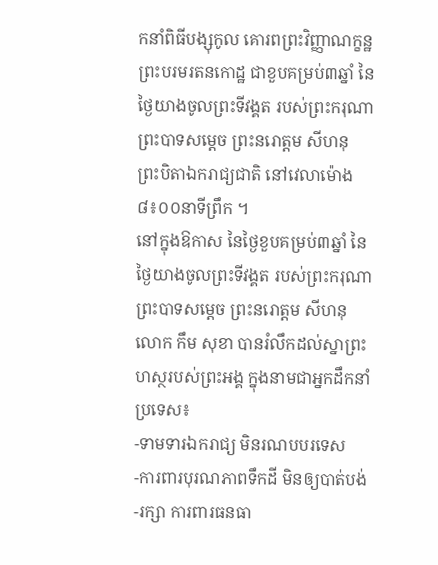កនាំពិធីបង្សុកូល គោរពព្រះវិញ្ញាណក្ខន្ឋព្រះបរមរតនកោដ្ឋ ជាខួបគម្រប់៣ឆ្នាំ នៃថ្ងៃយាងចូលព្រះទីវង្គត របស់ព្រះករុណា ព្រះបាទសម្តេច ព្រះនរោត្តម សីហនុ ព្រះបិតាឯករាជ្យជាតិ នៅវេលាម៉ោង ៨៖០០នាទីព្រឹក ។
នៅក្នុងឱកាស នៃថ្ងៃខួបគម្រប់៣ឆ្នាំ នៃថ្ងៃយាងចូលព្រះទីវង្គត របស់ព្រះករុណា ព្រះបាទសម្តេច ព្រះនរោត្តម សីហនុ លោក កឹម សុខា បានរំលឹកដល់ស្នាព្រះហស្ថរបស់ព្រះអង្គ ក្នុងនាមជាអ្នកដឹកនាំប្រទេស៖
-ទាមទារឯករាជ្យ មិនរណបបរទេស
-ការពារបុរណភាពទឹកដី មិនឲ្យបាត់បង់
-រក្សា ការពារធនធា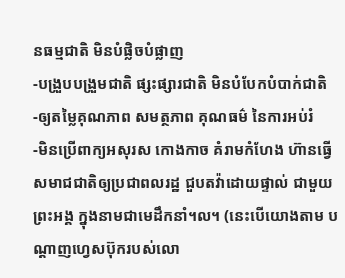នធម្មជាតិ មិនបំផ្លិចបំផ្លាញ
-បង្រួបបង្រួមជាតិ ផ្សះផ្សារជាតិ មិនបំបែកបំបាក់ជាតិ
-ឲ្យតម្លៃគុណភាព សមត្ថភាព គុណធម៌ នៃការអប់រំ
-មិនប្រើពាក្យអសុរស កោងកាច គំរាមកំហែង ហ៊ានធ្វើសមាជជាតិឲ្យប្រជាពលរដ្ឋ ជួបតវ៉ាដោយផ្ទាល់ ជាមួយព្រះអង្គ ក្នុងនាមជាមេដឹកនាំ។ល។ (នេះបើយោងតាម បណ្តាញហ្វេសប៊ុករបស់លោ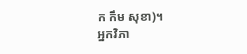ក កឹម សុខា)។
អ្នកវិភា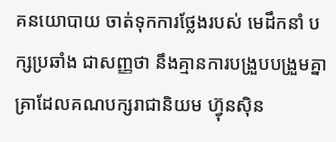គនយោបាយ ចាត់ទុកការថ្លែងរបស់ មេដឹកនាំ បក្សប្រឆាំង ជាសញ្ញថា នឹងគ្មានការបង្រួបបង្រួមគ្នា គ្រាដែលគណបក្សរាជានិយម ហ្វ៊ុនស៊ិន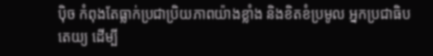ប៉ិច កំពុងតែធ្លាក់ប្រជាប្រិយភាពយ៉ាងខ្លាំង និងខិតខំប្រមូល អ្នកប្រជាធិបតេយ្យ ដើម្បី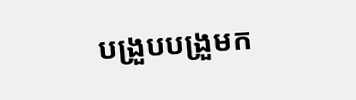បង្រួបបង្រួមក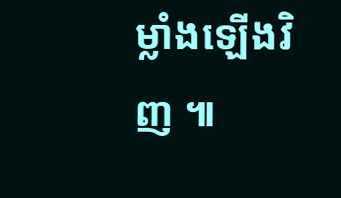ម្លាំងឡើងវិញ ៕